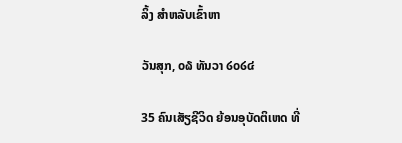ລິ້ງ ສຳຫລັບເຂົ້າຫາ

ວັນສຸກ, ໐໖ ທັນວາ ໒໐໒໔

35 ຄົນເສັຽຊີວິດ ຍ້ອນອຸບັດຕິເຫດ ທີ່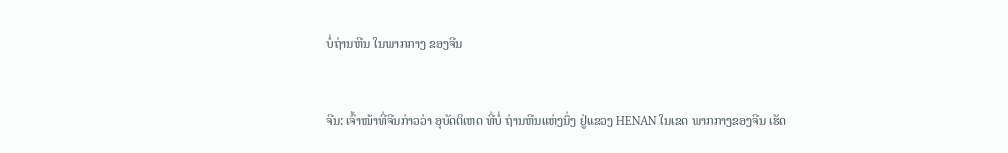ບໍ່ຖ່ານຫີນ ໃນພາກກາງ ຂອງຈີນ


ຈີນ: ເຈົ້າໜ້າທີ່ຈີນກ່າວວ່າ ອຸບັດຕິເຫດ ທີ່ບໍ່ ຖ່ານຫີນແຫ່ງນຶ່ງ ຢູ່ແຂວງ HENAN ໃນເຂດ ພາກກາງຂອງຈີນ ເຮັດ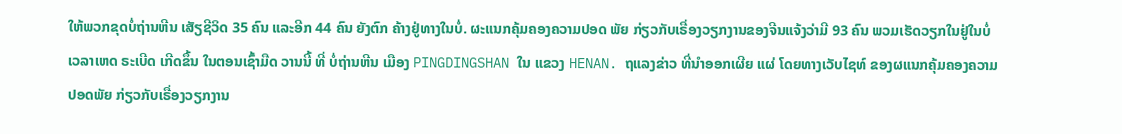ໃຫ້ພວກຂຸດບໍ່ຖ່ານຫີນ ເສັຽຊີວິດ 35 ຄົນ ແລະອີກ 44 ຄົນ ຍັງຕົກ ຄ້າງຢູ່ທາງໃນບໍ່. ຜະແນກຄຸ້ມຄອງຄວາມປອດ ພັຍ ກ່ຽວກັບເຣື່ອງວຽກງານຂອງຈີນແຈ້ງວ່າມີ 93 ຄົນ ພວມເຮັດວຽກໃນຢູ່ໃນບໍ່ ເວລາເຫດ ຣະເບີດ ເກີດຂຶ້ນ ໃນຕອນເຊົ້າມືດ ວານນີ້ ທີ່ ບໍ່ຖ່ານຫີນ ເມືອງ PINGDINGSHAN ໃນ ແຂວງ HENAN. ຖແລງຂ່າວ ທີ່ນຳອອກເຜີຍ ແຜ່ ໂດຍທາງເວັບໄຊທ໌ ຂອງຜແນກຄຸ້ມຄອງຄວາມປອດພັຍ ກ່ຽວກັບເຣື່ອງວຽກງານ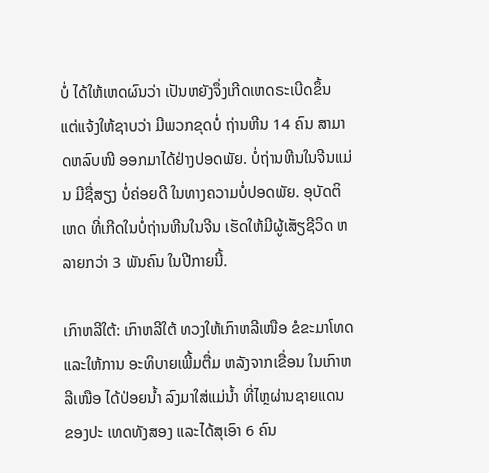ບໍ່ ໄດ້ໃຫ້ເຫດຜົນວ່າ ເປັນຫຍັງຈຶ່ງເກີດເຫດຣະເບີດຂຶ້ນ ແຕ່ແຈ້ງໃຫ້ຊາບວ່າ ມີພວກຂຸດບໍ່ ຖ່ານຫີນ 14 ຄົນ ສາມາດຫລົບໜີ ອອກມາໄດ້ຢ່າງປອດພັຍ. ບໍ່ຖ່ານຫີນໃນຈີນແມ່ນ ມີຊື່ສຽງ ບໍ່ຄ່ອຍດີ ໃນທາງຄວາມບໍ່ປອດພັຍ. ອຸບັດຕິເຫດ ທີ່ເກີດໃນບໍ່ຖ່ານຫີນໃນຈີນ ເຮັດໃຫ້ມີຜູ້ເສັຽຊີວິດ ຫລາຍກວ່າ 3 ພັນຄົນ ໃນປີກາຍນີ້.

ເກົາຫລີໃຕ້: ເກົາຫລີໃຕ້ ທວງໃຫ້ເກົາຫລີເໜືອ ຂໍຂະມາໂທດ ແລະໃຫ້ການ ອະທິບາຍເພີ້ມຕື່ມ ຫລັງຈາກເຂື່ອນ ໃນເກົາຫລີເໜືອ ໄດ້ປ່ອຍນ້ຳ ລົງມາໃສ່ແມ່ນ້ຳ ທີ່ໄຫຼຜ່ານຊາຍແດນ ຂອງປະ ເທດທັງສອງ ແລະໄດ້ສຸເອົາ 6 ຄົນ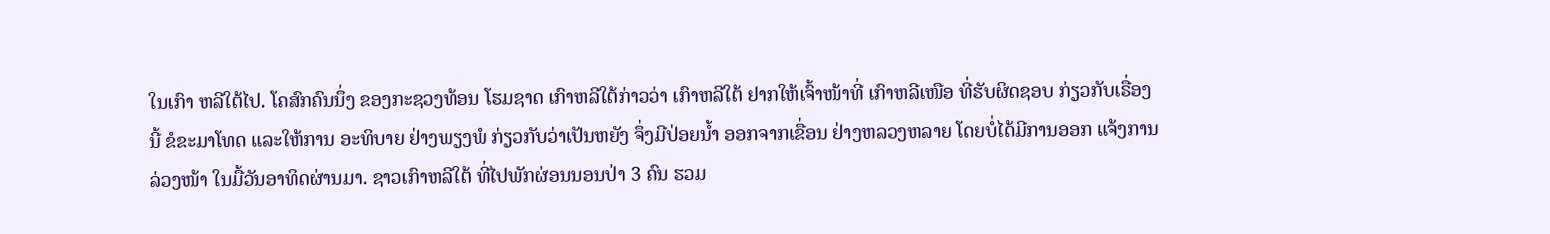ໃນເກົາ ຫລີໃຕ້ໄປ. ໂຄສົກຄົນນຶ່ງ ຂອງກະຊວງທ້ອນ ໂຮມຊາດ ເກົາຫລີໃຕ້ກ່າວວ່າ ເກົາຫລີໃຕ້ ຢາກໃຫ້ເຈົ້າໜ້າທີ່ ເກົາຫລີເໜືອ ທີ່ຮັບຜິດຊອບ ກ່ຽວກັບເຣື່ອງນີ້ ຂໍຂະມາໂທດ ແລະໃຫ້ການ ອະທິບາຍ ຢ່າງພຽງພໍ ກ່ຽວກັບວ່າເປັນຫຍັງ ຈຶ່ງມີປ່ອຍນ້ຳ ອອກຈາກເຂື່ອນ ຢ່າງຫລວງຫລາຍ ໂດຍບໍ່ໄດ້ມີການອອກ ແຈ້ງການລ່ວງໜ້າ ໃນມື້ວັນອາທິດຜ່ານມາ. ຊາວເກົາຫລີໃຕ້ ທີ່ໄປພັກຜ່ອນນອນປ່າ 3 ຄົນ ຮວມ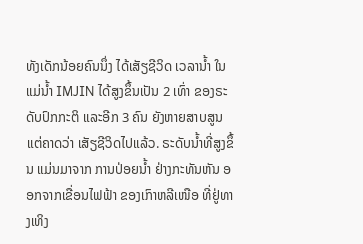ທັງເດັກນ້ອຍຄົນນຶ່ງ ໄດ້ເສັຽຊີວິດ ເວລານ້ຳ ໃນແມ່ນ້ຳ IMJIN ໄດ້ສູງຂຶ້ນເປັນ 2 ເທົ່າ ຂອງຣະດັບປົກກະຕິ ແລະອີກ 3 ຄົນ ຍັງຫາຍສາບສູນ ແຕ່ຄາດວ່າ ເສັຽຊີວິດໄປແລ້ວ. ຣະດັບນ້ຳທີ່ສູງຂຶ້ນ ແມ່ນມາຈາກ ການປ່ອຍນ້ຳ ຢ່າງກະທັນຫັນ ອອກຈາກເຂື່ອນໄຟຟ້າ ຂອງເກົາຫລີເໜືອ ທີ່ຢູ່ທາງເທິງ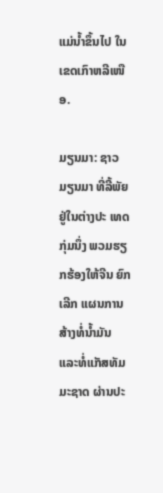ແມ່ນ້ຳຂຶ້ນໄປ ໃນເຂດເກົາຫລີເໜືອ.

ມຽນມາ: ຊາວມຽນມາ ທີ່ລີ້ພັຍ ຢູ່ໃນຕ່າງປະ ເທດກຸ່ມນຶ່ງ ພວມຮຽກຮ້ອງໃຫ້ຈີນ ຍົກເລີກ ແຜນການ ສ້າງທໍ່ນ້ຳມັນ ແລະທໍ່ແກັສທັມມະຊາດ ຜ່ານປະ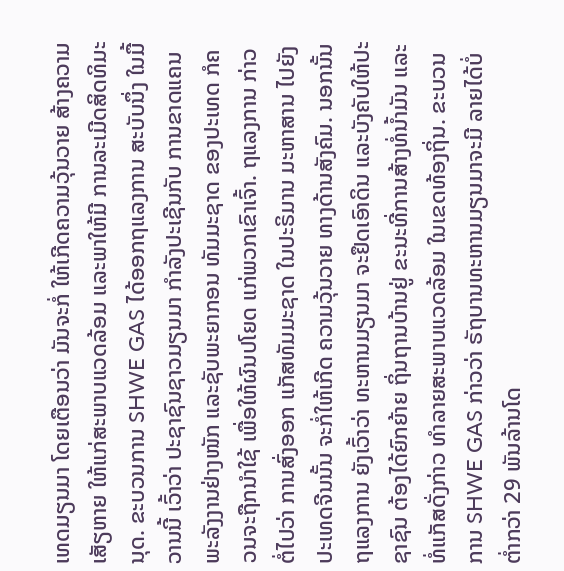ເທດມຽນມາ ໂດຍເຕືອນວ່າ ມັນຈະກໍ່ ໃຫ້ເກີດຄວາມວຸ້ນວາຍ ສ້າງຄວາມເສັຽຫາຍ ໃຫ້ແກ່ສະພາບແວດລ້ອມ ແລະພາໃຫ້ມີ ການລະເມີດສິດທິມະນຸດ. ຂະບວນການ SHWE GAS ໄດ້ອອກຖແລງການ ສະບັບນຶ່ງ ໃນມື້ວານນີ້ ເວົ້າວ່າ ປະຊາຊົນຊາວມຽນມາ ກຳລັງປະເຊີນກັບ ການຂາດແຄນ ພະລັງງານຢ່າງໜັກ ແລະຊັບພະຍາກອນ ທັມມະຊາດ ຂອງປະເທດ ກໍຄວນຈະຖືກນຳໃຊ້ ເພື່ອໃຫ້ຜົນປໂຍດ ແກ່ພວກເຂົາເຈົ້າ. ຖແລງການ ກ່າວຕໍ່ໄປວ່າ ການສົ່ງອອກ ແກັສທັມມະຊາດ ໃນປະຣິມານ ມະຫາສານ ໄປຍັງປະເທດຈີນນັ້ນ ຈະກໍ່ໃຫ້ເກີດ ຄວາມວຸ້ນວາຍ ທາງດ້ານສັງຄົມ. ນອກນັ້ນ ຖແລງການ ຍັງເວົ້າວ່າ ທະຫານມຽນມາ ຈະຢຶດເອົາດິນ ແລະບັງຄັບໃຫ້ປະຊາຊົນ ຕ້ອງໄດ້ຍົກຍ້າຍ ຖິ່ນຖານບ້ານຢູ່ ຂະນະທີ່ການສ້າງທໍ່ນ້ຳມັນ ແລະທໍ່ແກັສດັ່ງກ່າວ ທຳລາຍສະພາບແວດລ້ອມ ໃນເຂດທ້ອງຖິ່ນ. ຂະບວນການ SHWE GAS ກ່າວວ່າ ຣັຖບານທະຫານມຽນມາຈະມີ ລາຍໄດ້ບໍ່ຕ່ຳກວ່າ 29 ພັນລ້ານໂດ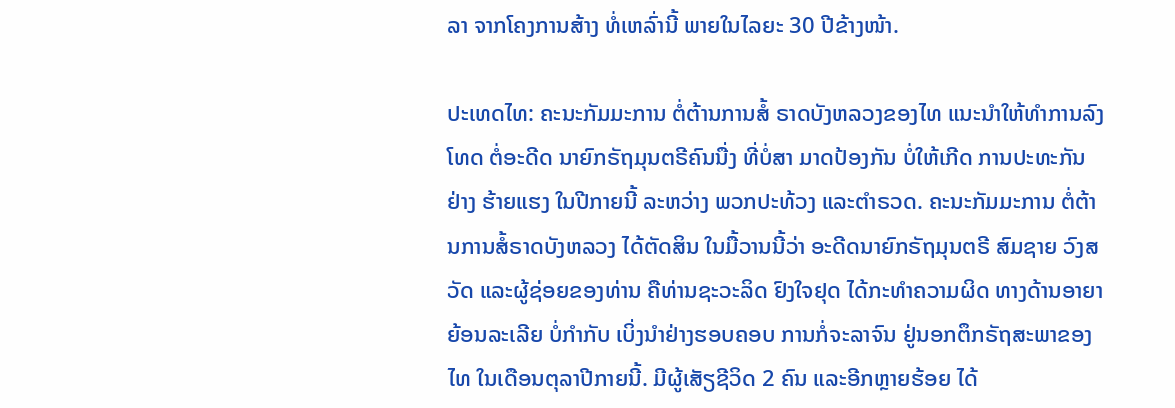ລາ ຈາກໂຄງການສ້າງ ທໍ່ເຫລົ່ານີ້ ພາຍໃນໄລຍະ 30 ປີຂ້າງໜ້າ.

ປະເທດໄທ: ຄະນະກັມມະການ ຕໍ່ຕ້ານການສໍ້ ຣາດບັງຫລວງຂອງໄທ ແນະນຳໃຫ້ທຳການລົງ ໂທດ ຕໍ່ອະດີດ ນາຍົກຣັຖມຸນຕຣີຄົນນື່ງ ທີ່ບໍ່ສາ ມາດປ້ອງກັນ ບໍ່ໃຫ້ເກີດ ການປະທະກັນ ຢ່າງ ຮ້າຍແຮງ ໃນປີກາຍນີ້ ລະຫວ່າງ ພວກປະທ້ວງ ແລະຕຳຣວດ. ຄະນະກັມມະການ ຕໍ່ຕ້ານການສໍ້ຣາດບັງຫລວງ ໄດ້ຕັດສິນ ໃນມື້ວານນີ້ວ່າ ອະດີດນາຍົກຣັຖມຸນຕຣີ ສົມຊາຍ ວົງສວັດ ແລະຜູ້ຊ່ອຍຂອງທ່ານ ຄືທ່ານຊະວະລິດ ຢົງໃຈຢຸດ ໄດ້ກະທຳຄວາມຜິດ ທາງດ້ານອາຍາ ຍ້ອນລະເລີຍ ບໍ່ກຳກັບ ເບິ່ງນຳຢ່າງຮອບຄອບ ການກໍ່ຈະລາຈົນ ຢູ່ນອກຕຶກຣັຖສະພາຂອງໄທ ໃນເດືອນຕຸລາປີກາຍນີ້. ມີຜູ້ເສັຽຊີວິດ 2 ຄົນ ແລະອີກຫຼາຍຮ້ອຍ ໄດ້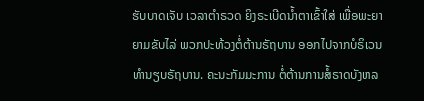ຮັບບາດເຈັບ ເວລາຕຳຣວດ ຍິງຣະເບີດນ້ຳຕາເຂົ້າໃສ່ ເພື່ອພະຍາຍາມຂັບໄລ່ ພວກປະທ້ວງຕໍ່ຕ້ານຣັຖບານ ອອກໄປຈາກບໍຣິເວນ ທຳນຽບຣັຖບານ. ຄະນະກັມມະການ ຕໍ່ຕ້ານການສໍ້ຣາດບັງຫລ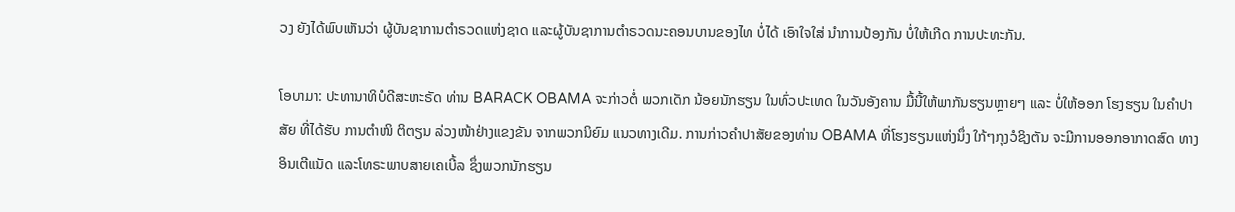ວງ ຍັງໄດ້ພົບເຫັນວ່າ ຜູ້ບັນຊາການຕຳຣວດແຫ່ງຊາດ ແລະຜູ້ບັນຊາການຕຳຣວດນະຄອນບານຂອງໄທ ບໍ່ໄດ້ ເອົາໃຈໃສ່ ນຳການປ້ອງກັນ ບໍ່ໃຫ້ເກີດ ການປະທະກັນ.

ໂອບາມາ: ປະທານາທິບໍດີສະຫະຣັດ ທ່ານ BARACK OBAMA ຈະກ່າວຕໍ່ ພວກເດັກ ນ້ອຍນັກຮຽນ ໃນທົ່ວປະເທດ ໃນວັນອັງຄານ ມື້ນີ້ໃຫ້ພາກັນຮຽນຫຼາຍໆ ແລະ ບໍ່ໃຫ້ອອກ ໂຮງຮຽນ ໃນຄຳປາສັຍ ທີ່ໄດ້ຮັບ ການຕຳໜິ ຕິຕຽນ ລ່ວງໜ້າຢ່າງແຂງຂັນ ຈາກພວກນິຍົມ ແນວທາງເດີມ. ການກ່າວຄຳປາສັຍຂອງທ່ານ OBAMA ທີ່ໂຮງຮຽນແຫ່ງນຶ່ງ ໃກ້ໆກຸງວໍຊິງຕັນ ຈະມີການອອກອາກາດສົດ ທາງອິນເຕີແນັດ ແລະໂທຣະພາບສາຍເຄເບີ້ລ ຊຶ່ງພວກນັກຮຽນ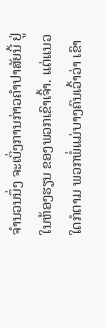ຈຳນວນນຶ່ງ ຈະເບິ່ງການກ່າວຄຳປາສັຍນີ້ ຢູ່ໃນຫ້ອງຮຽນ ຂອງພວກເຂົາເຈົ້າ. ແຕ່ແນວໃດກໍຕາມ ພວກພໍ່ແມ່ບາງຄົນເວົ້າວ່າ ເຂົາ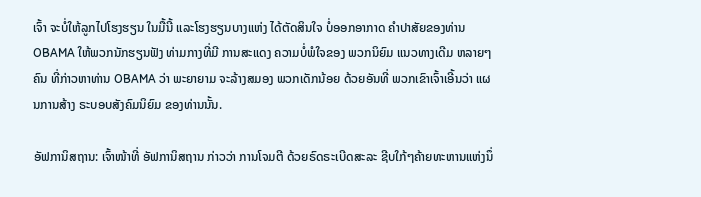ເຈົ້າ ຈະບໍ່ໃຫ້ລູກໄປໂຮງຮຽນ ໃນມື້ນີ້ ແລະໂຮງຮຽນບາງແຫ່ງ ໄດ້ຕັດສິນໃຈ ບໍ່ອອກອາກາດ ຄຳປາສັຍຂອງທ່ານ OBAMA ໃຫ້ພວກນັກຮຽນຟັງ ທ່າມກາງທີ່ມີ ການສະແດງ ຄວາມບໍ່ພໍໃຈຂອງ ພວກນິຍົມ ແນວທາງເດີມ ຫລາຍໆຄົນ ທີ່ກ່າວຫາທ່ານ OBAMA ວ່າ ພະຍາຍາມ ຈະລ້າງສມອງ ພວກເດັກນ້ອຍ ດ້ວຍອັນທີ່ ພວກເຂົາເຈົ້າເອີ້ນວ່າ ແຜນການສ້າງ ຣະບອບສັງຄົມນິຍົມ ຂອງທ່ານນັ້ນ.

ອັຟການິສຖານ: ເຈົ້າໜ້າທີ່ ອັຟການິສຖານ ກ່າວວ່າ ການໂຈມຕີ ດ້ວຍຣົດຣະເບີດສະລະ ຊີບໃກ້ໆຄ້າຍທະຫານແຫ່ງນຶ່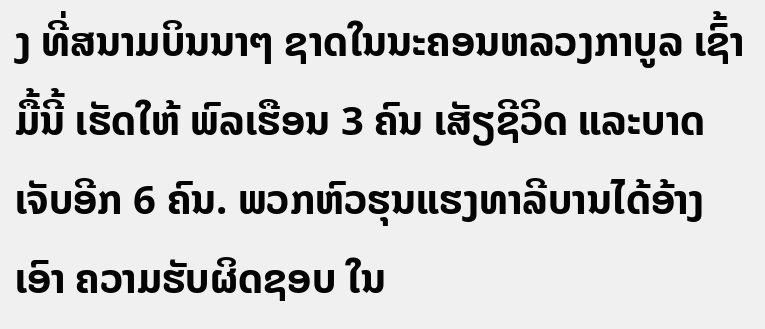ງ ທີ່ສນາມບິນນາໆ ຊາດໃນນະຄອນຫລວງກາບູລ ເຊົ້າມື້ນີ້ ເຮັດໃຫ້ ພົລເຮືອນ 3 ຄົນ ເສັຽຊີວິດ ແລະບາດເຈັບອີກ 6 ຄົນ. ພວກຫົວຮຸນແຮງທາລີບານໄດ້ອ້າງເອົາ ຄວາມຮັບຜິດຊອບ ໃນ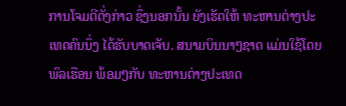ການໂຈມຕີດັ່ງກ່າວ ຊຶ່ງນອກນັ້ນ ຍັງເຮັດໃຫ້ ທະຫານຕ່າງປະເທດຄົນນຶ່ງ ໄດ້ຮັບບາດເຈັບ. ສນາມບິນນາໆຊາດ ແມ່ນໃຊ້ໂດຍ ພົລເຮືອນ ພ້ອມໆກັບ ທະຫານຕ່າງປະເທດ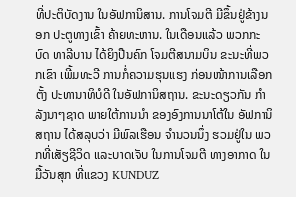ທີ່ປະຕິບັດງານ ໃນອັຟການິສານ. ການໂຈມຕີ ມີຂຶ້ນຢູ່ຂ້າງນອກ ປະຕູທາງເຂົ້າ ຄ້າຍທະຫານ. ໃນເດືອນແລ້ວ ພວກກະບົດ ທາລີບານ ໄດ້ຍິງປືນຄົກ ໂຈມຕີສນາມບິນ ຂະນະທີ່ພວກເຂົາ ເພີ້ມທະວີ ການກໍ່ຄວາມຮຸນແຮງ ກ່ອນໜ້າການເລືອກຕັ້ງ ປະທານາທິບໍດີ ໃນອັຟການິສຖານ. ຂະນະດຽວກັນ ກຳລັງນາໆຊາດ ພາຍໃຕ້ການນຳ ຂອງອົງການນາໂຕ້ໃນ ອັຟການິສຖານ ໄດ້ສລຸບວ່າ ມີພົລເຮືອນ ຈຳນວນນຶ່ງ ຮວມຢູ່ໃນ ພວກທີ່ເສັຽຊີວິດ ແລະບາດເຈັບ ໃນການໂຈມຕີ ທາງອາກາດ ໃນມື້ວັນສຸກ ທີ່ແຂວງ KUNDUZ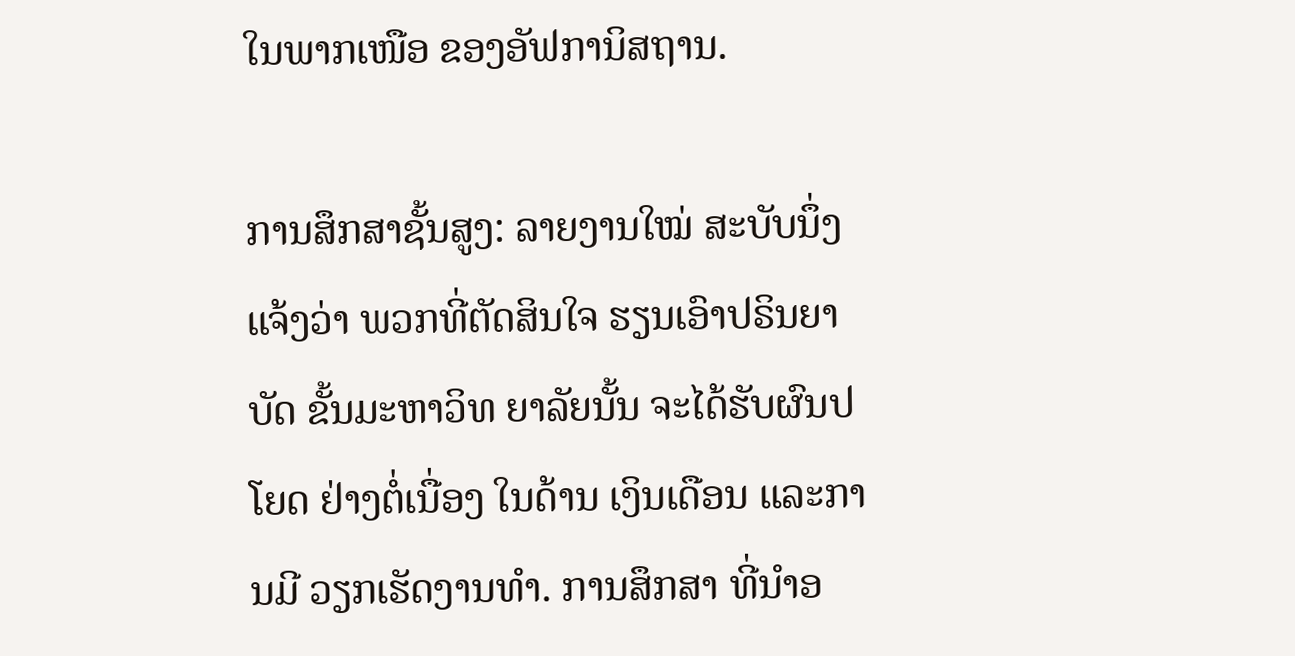ໃນພາກເໜືອ ຂອງອັຟການິສຖານ.

ການສຶກສາຊັ້ນສູງ: ລາຍງານໃໝ່ ສະບັບນຶ່ງແຈ້ງວ່າ ພວກທີ່ຕັດສິນໃຈ ຮຽນເອົາປຣິນຍາບັດ ຂັ້ນມະຫາວິທ ຍາລັຍນັ້ນ ຈະໄດ້ຮັບຜົນປໂຍດ ຢ່າງຕໍ່ເນື່ອງ ໃນດ້ານ ເງິນເດືອນ ແລະການມີ ວຽກເຮັດງານທຳ. ການສຶກສາ ທີ່ນຳອ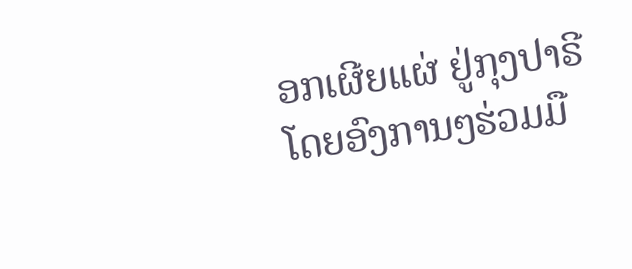ອກເຜີຍແຜ່ ຢູ່ກຸງປາຣີ ໂດຍອົງການໆຮ່ວມມື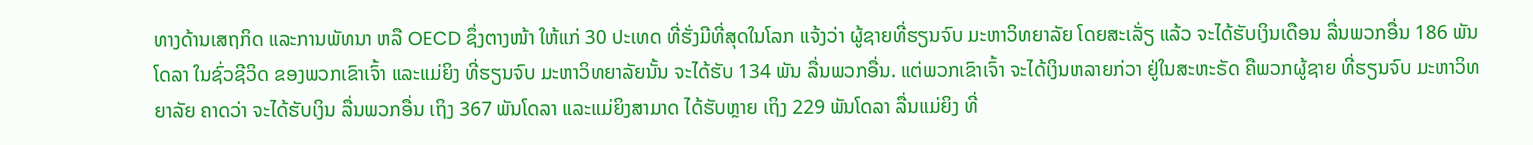ທາງດ້ານເສຖກິດ ແລະການພັທນາ ຫລື OECD ຊຶ່ງຕາງໜ້າ ໃຫ້ແກ່ 30 ປະເທດ ທີ່ຮັ່ງມີທີ່ສຸດໃນໂລກ ແຈ້ງວ່າ ຜູ້ຊາຍທີ່ຮຽນຈົບ ມະຫາວິທຍາລັຍ ໂດຍສະເລັ່ຽ ແລ້ວ ຈະໄດ້ຮັບເງິນເດືອນ ລື່ນພວກອື່ນ 186 ພັນໂດລາ ໃນຊົ່ວຊີວິດ ຂອງພວກເຂົາເຈົ້າ ແລະແມ່ຍິງ ທີ່ຮຽນຈົບ ມະຫາວິທຍາລັຍນັ້ນ ຈະໄດ້ຮັບ 134 ພັນ ລື່ນພວກອື່ນ. ແຕ່ພວກເຂົາເຈົ້າ ຈະໄດ້ເງິນຫລາຍກ່ວາ ຢູ່ໃນສະຫະຣັດ ຄືພວກຜູ້ຊາຍ ທີ່ຮຽນຈົບ ມະຫາວິທຍາລັຍ ຄາດວ່າ ຈະໄດ້ຮັບເງິນ ລື່ນພວກອື່ນ ເຖິງ 367 ພັນໂດລາ ແລະແມ່ຍິງສາມາດ ໄດ້ຮັບຫຼາຍ ເຖິງ 229 ພັນໂດລາ ລື່ນແມ່ຍິງ ທີ່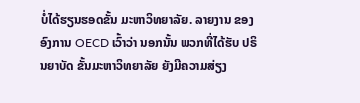ບໍ່ໄດ້ຮຽນຮອດຂັ້ນ ມະຫາວິທຍາລັຍ. ລາຍງານ ຂອງອົງການ OECD ເວົ້າວ່າ ນອກນັ້ນ ພວກທີ່ໄດ້ຮັບ ປຣິນຍາບັດ ຂັ້ນມະຫາວິທຍາລັຍ ຍັງມີຄວາມສ່ຽງ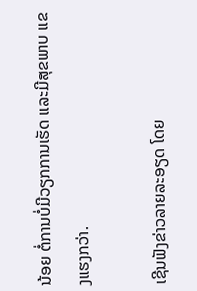ນ້ອຍ ຕໍ່ການບໍ່ມີວຽກການເຮັດ ແລະມີສຸຂພາບ ແຂງແຮງກວ່າ.

ເຊີນຟັງຂ່າວລາຍລະອຽດ ໂດຍ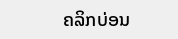ຄລິກບ່ອນ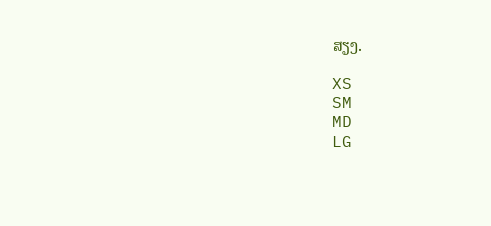ສຽງ.

XS
SM
MD
LG